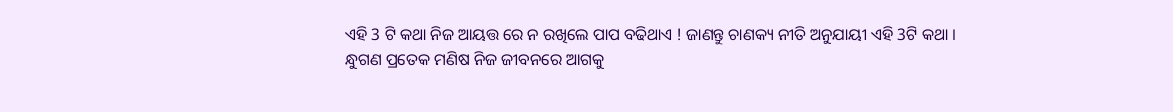ଏହି 3 ଟି କଥା ନିଜ ଆୟତ୍ତ ରେ ନ ରଖିଲେ ପାପ ବଢିଥାଏ ! ଜାଣନ୍ତୁ ଚାଣକ୍ୟ ନୀତି ଅନୁଯାୟୀ ଏହି 3ଟି କଥା ।
ନ୍ଧୁଗଣ ପ୍ରତେକ ମଣିଷ ନିଜ ଜୀବନରେ ଆଗକୁ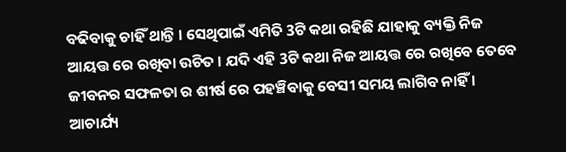ବଢିବାକୁ ଚାହିଁ ଥାନ୍ତି । ସେଥିପାଇଁ ଏମିତି 3ଟି କଥା ରହିଛି ଯାହାକୁ ବ୍ୟକ୍ତି ନିଜ ଆୟତ୍ତ ରେ ରଖିବା ଉଚିତ । ଯଦି ଏହି 3ଟି କଥା ନିଜ ଆୟତ୍ତ ରେ ରଖିବେ ତେବେ ଜୀବନର ସଫଳତା ର ଶୀର୍ଷ ରେ ପହଞ୍ଚିବାକୁ ବେସୀ ସମୟ ଲାଗିବ ନାହିଁ । ଆଚାର୍ଯ୍ୟ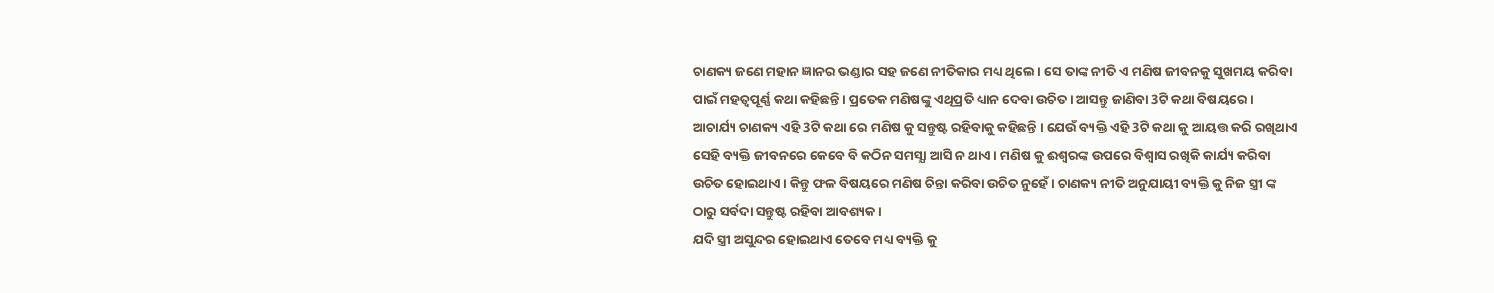ଚାଣକ୍ୟ ଜଣେ ମହାନ ଜ୍ଞାନର ଭଣ୍ଡାର ସହ ଜଣେ ନୀତିକାର ମଧ୍ୟ ଥିଲେ । ସେ ତାଙ୍କ ନୀତି ଏ ମଣିଷ ଜୀବନକୁ ସୁଖମୟ କରିବା ପାଇଁ ମହତ୍ବପୂର୍ଣ୍ଣ କଥା କହିଛନ୍ତି । ପ୍ରତେକ ମଣିଷଙ୍କୁ ଏଥିପ୍ରତି ଧ୍ୟାନ ଦେବା ଉଚିତ । ଆସନ୍ତୁ ଜାଣିବା 3ଟି କଥା ବିଷୟରେ ।
ଆଚାର୍ଯ୍ୟ ଚାଣକ୍ୟ ଏହି 3ଟି କଥା ରେ ମଣିଷ କୁ ସନ୍ତୁଷ୍ଟ ରହିବାକୁ କହିଛନ୍ତି । ଯେଉଁ ବ୍ୟକ୍ତି ଏହି 3ଟି କଥା କୁ ଆୟତ୍ତ କରି ରଖିଥାଏ ସେହି ବ୍ୟକ୍ତି ଜୀବନରେ କେବେ ବି କଠିନ ସମସ୍ଯା ଆସି ନ ଥାଏ । ମଣିଷ କୁ ଈଶ୍ବରଙ୍କ ଉପରେ ବିଶ୍ଵାସ ରଖିକି କାର୍ଯ୍ୟ କରିବା ଉଚିତ ହୋଇଥାଏ । କିନ୍ତୁ ଫଳ ବିଷୟରେ ମଣିଷ ଚିନ୍ତା କରିବା ଉଚିତ ନୁହେଁ । ଚାଣକ୍ୟ ନୀତି ଅନୁଯାୟୀ ବ୍ୟକ୍ତି କୁ ନିଜ ସ୍ତ୍ରୀ ଙ୍କ ଠାରୁ ସର୍ବଦା ସନ୍ତୁଷ୍ଟ ରହିବା ଆବଶ୍ୟକ ।
ଯଦି ସ୍ତ୍ରୀ ଅସୁନ୍ଦର ହୋଇଥାଏ ତେବେ ମଧ୍ୟ ବ୍ୟକ୍ତି କୁ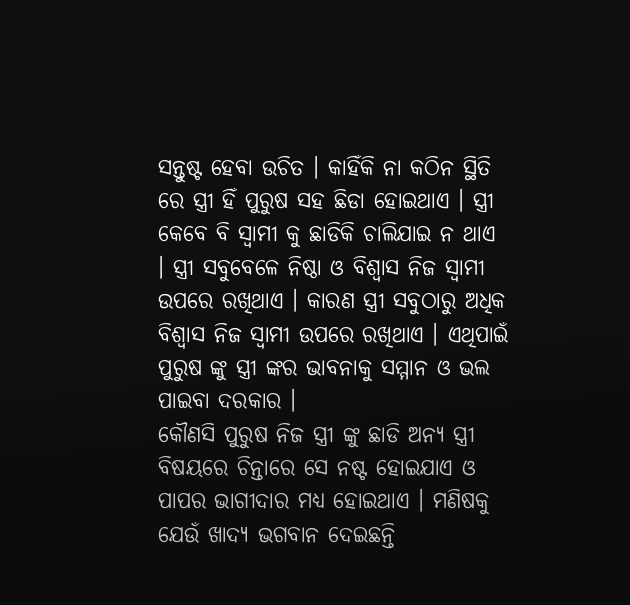ସନ୍ତୁଷ୍ଟ ହେବା ଉଚିତ । କାହିଁକି ନା କଠିନ ସ୍ଥିତି ରେ ସ୍ତ୍ରୀ ହିଁ ପୁରୁଷ ସହ ଛିଡା ହୋଇଥାଏ । ସ୍ତ୍ରୀ କେବେ ବି ସ୍ଵାମୀ କୁ ଛାଡିକି ଚାଲିଯାଇ ନ ଥାଏ । ସ୍ତ୍ରୀ ସବୁବେଳେ ନିଷ୍ଠା ଓ ବିଶ୍ଵାସ ନିଜ ସ୍ଵାମୀ ଉପରେ ରଖିଥାଏ । କାରଣ ସ୍ତ୍ରୀ ସବୁଠାରୁ ଅଧିକ ବିଶ୍ଵାସ ନିଜ ସ୍ଵାମୀ ଉପରେ ରଖିଥାଏ । ଏଥିପାଇଁ ପୁରୁଷ ଙ୍କୁ ସ୍ତ୍ରୀ ଙ୍କର ଭାବନାକୁ ସମ୍ମାନ ଓ ଭଲ ପାଇବା ଦରକାର ।
କୌଣସି ପୁରୁଷ ନିଜ ସ୍ତ୍ରୀ ଙ୍କୁ ଛାଡି ଅନ୍ୟ ସ୍ତ୍ରୀ ବିଷୟରେ ଚିନ୍ତାରେ ସେ ନଷ୍ଟ ହୋଇଯାଏ ଓ ପାପର ଭାଗୀଦାର ମଧ୍ୟ ହୋଇଥାଏ । ମଣିଷକୁ ଯେଉଁ ଖାଦ୍ୟ ଭଗବାନ ଦେଇଛନ୍ତି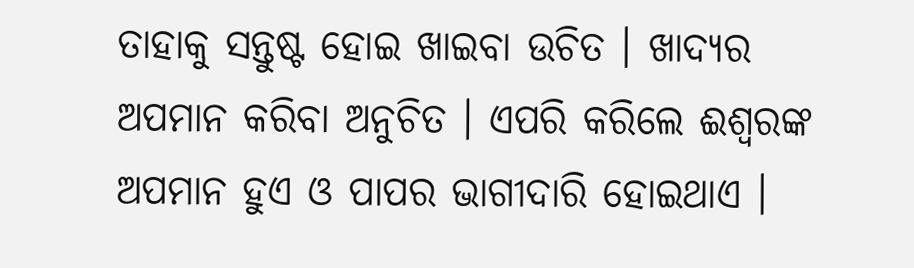ତାହାକୁ ସନ୍ତୁଷ୍ଟ ହୋଇ ଖାଇବା ଉଚିତ । ଖାଦ୍ଯର ଅପମାନ କରିବା ଅନୁଚିତ । ଏପରି କରିଲେ ଈଶ୍ବରଙ୍କ ଅପମାନ ହୁଏ ଓ ପାପର ଭାଗୀଦାରି ହୋଇଥାଏ ।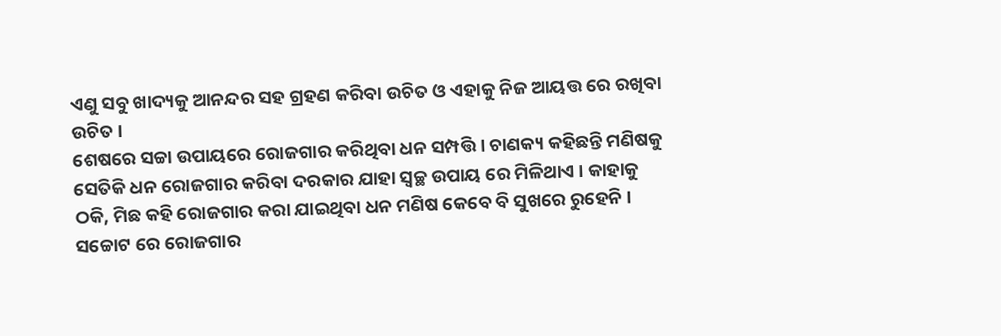ଏଣୁ ସବୁ ଖାଦ୍ୟକୁ ଆନନ୍ଦର ସହ ଗ୍ରହଣ କରିବା ଉଚିତ ଓ ଏହାକୁ ନିଜ ଆୟତ୍ତ ରେ ରଖିବା ଉଚିତ ।
ଶେଷରେ ସଚ୍ଚା ଉପାୟରେ ରୋଜଗାର କରିଥିବା ଧନ ସମ୍ପତ୍ତି । ଚାଣକ୍ୟ କହିଛନ୍ତି ମଣିଷକୁ ସେତିକି ଧନ ରୋଜଗାର କରିବା ଦରକାର ଯାହା ସ୍ଵଚ୍ଛ ଉପାୟ ରେ ମିଳିଥାଏ । କାହାକୁ ଠକି, ମିଛ କହି ରୋଜଗାର କରା ଯାଇଥିବା ଧନ ମଣିଷ କେବେ ବି ସୁଖରେ ରୁହେନି । ସଚ୍ଚୋଟ ରେ ରୋଜଗାର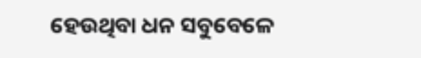ହେଉଥିବା ଧନ ସବୁବେଳେ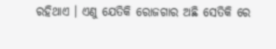ରହିଥାଏ । ଏଣୁ ଯେତିକି ରୋଜଗାର ଅଛି ସେତିକି ରେ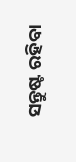ସନ୍ତୁଷ୍ଟ ରହିବା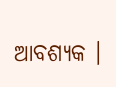ଆବଶ୍ୟକ ।